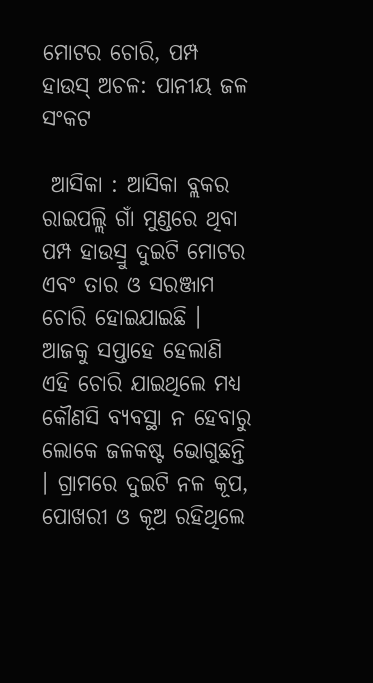ମୋଟର ଚୋରି, ପମ୍ପ ହାଉସ୍ ଅଚଳ: ପାନୀୟ ଜଳ ସଂକଟ

 ଆସିକା : ଆସିକା ବ୍ଲକର ରାଇପଲ୍ଲି ଗାଁ ମୁଣ୍ଡରେ ଥିବା ପମ୍ପ ହାଉସ୍ରୁ ଦୁଇଟି ମୋଟର ଏବଂ ତାର ଓ ସରଞ୍ଜାମ ଚୋରି ହୋଇଯାଇଛି । ଆଜକୁ ସପ୍ତାହେ ହେଲାଣି ଏହି ଚୋରି ଯାଇଥିଲେ ମଧ୍ୟ କୌଣସି ବ୍ୟବସ୍ଥା ନ ହେବାରୁ ଲୋକେ ଜଳକଷ୍ଟ ଭୋଗୁଛନ୍ତି । ଗ୍ରାମରେ ଦୁଇଟି ନଳ କୂପ, ପୋଖରୀ ଓ କୂଅ ରହିଥିଲେ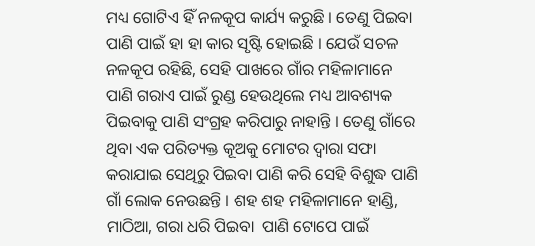ମଧ୍ୟ ଗୋଟିଏ ହିଁ ନଳକୂପ କାର୍ଯ୍ୟ କରୁଛି । ତେଣୁ ପିଇବା ପାଣି ପାଇଁ ହା ହା କାର ସୃଷ୍ଟି ହୋଇଛି । ଯେଉଁ ସଚଳ ନଳକୂପ ରହିଛି, ସେହି ପାଖରେ ଗାଁର ମହିଳାମାନେ ପାଣି ଗରାଏ ପାଇଁ ରୁଣ୍ଡ ହେଉଥିଲେ ମଧ୍ୟ ଆବଶ୍ୟକ ପିଇବାକୁ ପାଣି ସଂଗ୍ରହ କରିପାରୁ ନାହାନ୍ତି । ତେଣୁ ଗାଁରେ ଥିବା ଏକ ପରିତ୍ୟକ୍ତ କୂଅକୁ ମୋଟର ଦ୍ୱାରା ସଫା କରାଯାଇ ସେଥିରୁ ପିଇବା ପାଣି କରି ସେହି ବିଶୁଦ୍ଧ ପାଣି ଗାଁ ଲୋକ ନେଉଛନ୍ତି । ଶହ ଶହ ମହିଳାମାନେ ହାଣ୍ଡି, ମାଠିଆ, ଗରା ଧରି ପିଇବା  ପାଣି ଟୋପେ ପାଇଁ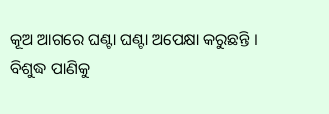କୂଅ ଆଗରେ ଘଣ୍ଟା ଘଣ୍ଟା ଅପେକ୍ଷା କରୁଛନ୍ତି । ବିଶୁଦ୍ଧ ପାଣିକୁ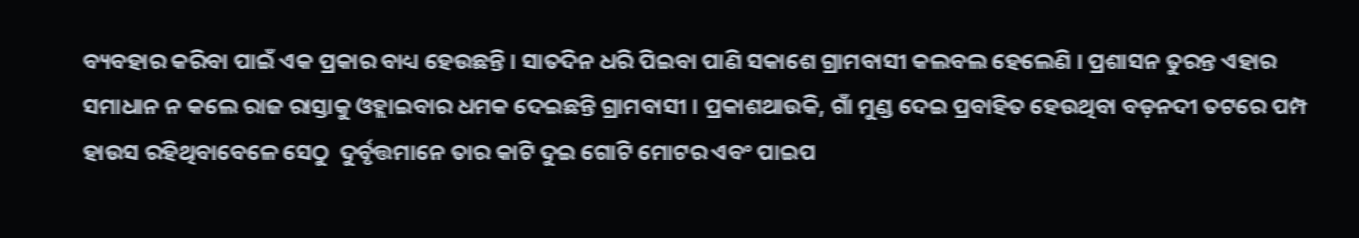ବ୍ୟବହାର କରିବା ପାଇଁ ଏକ ପ୍ରକାର ବାଧ୍ୟ ହେଉଛନ୍ତି । ସାତଦିନ ଧରି ପିଇବା ପାଣି ସକାଶେ ଗ୍ରାମବାସୀ କଲବଲ ହେଲେଣି । ପ୍ରଶାସନ ତୁରନ୍ତ ଏହାର ସମାଧାନ ନ କଲେ ରାଜ ରାସ୍ତାକୁ ଓହ୍ଲାଇବାର ଧମକ ଦେଇଛନ୍ତି ଗ୍ରାମବାସୀ । ପ୍ରକାଶଥାଉକି, ଗାଁ ମୁଣ୍ଡ ଦେଇ ପ୍ରବାହିତ ହେଉଥିବା ବଡ଼ନଦୀ ତଟରେ ପମ୍ପ ହାଉସ ରହିଥିବାବେଳେ ସେଠୁ  ଦୁର୍ବୃତ୍ତମାନେ ତାର କାଟି ଦୁଇ ଗୋଟି ମୋଟର ଏବଂ ପାଇପ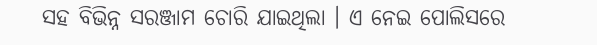ସହ ବିଭିନ୍ନ ସରଞ୍ଜାମ ଚୋରି ଯାଇଥିଲା । ଏ ନେଇ ପୋଲିସରେ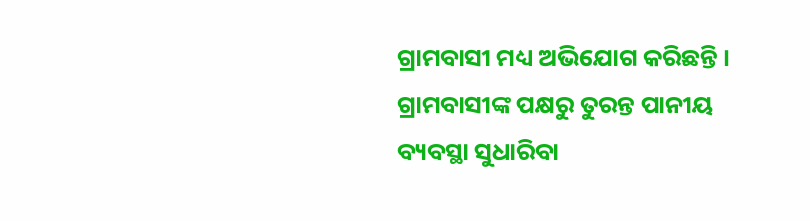ଗ୍ରାମବାସୀ ମଧ୍ୟ ଅଭିଯୋଗ କରିଛନ୍ତି । ଗ୍ରାମବାସୀଙ୍କ ପକ୍ଷରୁ ତୁରନ୍ତ ପାନୀୟ ବ୍ୟବସ୍ଥା ସୁଧାରିବା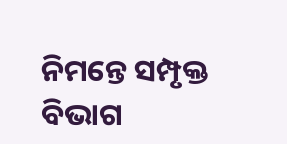ନିମନ୍ତେ ସମ୍ପୃକ୍ତ ବିଭାଗ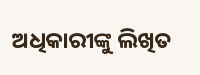ଅଧିକାରୀଙ୍କୁ ଲିଖିତ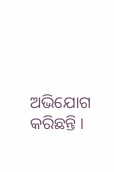ଅଭିଯୋଗ କରିଛନ୍ତି ।